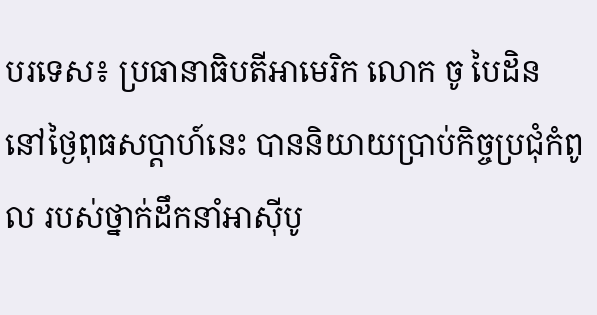បរទេស៖ ប្រធានាធិបតីអាមេរិក លោក ចូ បៃដិន នៅថ្ងៃពុធសប្ដាហ៍នេះ បាននិយាយប្រាប់កិច្ចប្រជុំកំពូល របស់ថ្នាក់ដឹកនាំអាស៊ីបូ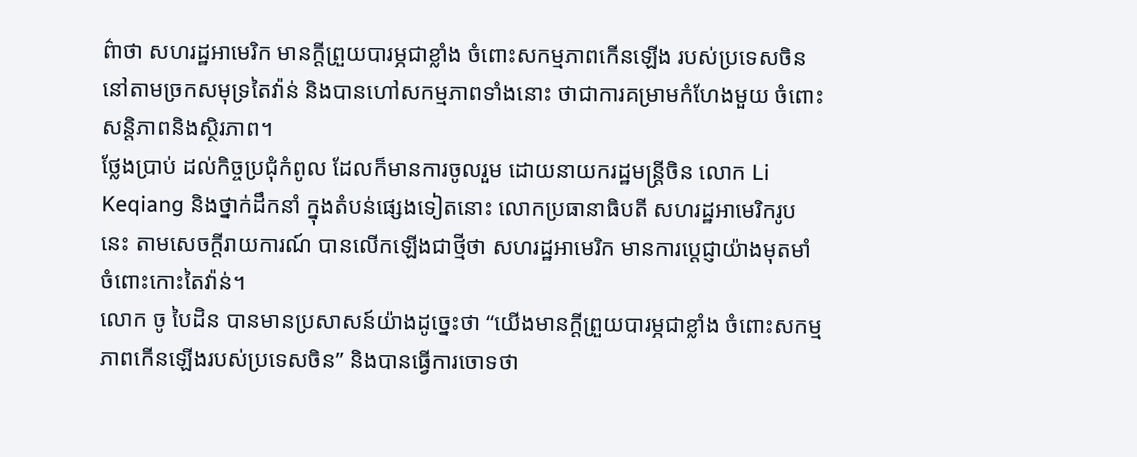ព៌ាថា សហរដ្ឋអាមេរិក មានក្តីព្រួយបារម្ភជាខ្លាំង ចំពោះសកម្មភាពកើនឡើង របស់ប្រទេសចិន នៅតាមច្រកសមុទ្រតៃវ៉ាន់ និងបានហៅសកម្មភាពទាំងនោះ ថាជាការគម្រាមកំហែងមួយ ចំពោះសន្តិភាពនិងស្ថិរភាព។
ថ្លែងប្រាប់ ដល់កិច្ចប្រជុំកំពូល ដែលក៏មានការចូលរួម ដោយនាយករដ្ឋមន្ត្រីចិន លោក Li Keqiang និងថ្នាក់ដឹកនាំ ក្នុងតំបន់ផ្សេងទៀតនោះ លោកប្រធានាធិបតី សហរដ្ឋអាមេរិករូបនេះ តាមសេចក្តីរាយការណ៍ បានលើកឡើងជាថ្មីថា សហរដ្ឋអាមេរិក មានការប្តេជ្ញាយ៉ាងមុតមាំ ចំពោះកោះតៃវ៉ាន់។
លោក ចូ បៃដិន បានមានប្រសាសន៍យ៉ាងដូច្នេះថា “យើងមានក្តីព្រួយបារម្ភជាខ្លាំង ចំពោះសកម្មភាពកើនឡើងរបស់ប្រទេសចិន” និងបានធ្វើការចោទថា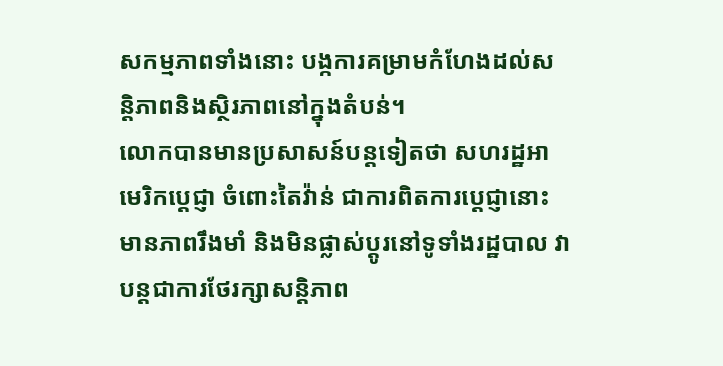សកម្មភាពទាំងនោះ បង្កការគម្រាមកំហែងដល់សន្តិភាពនិងស្ថិរភាពនៅក្នុងតំបន់។
លោកបានមានប្រសាសន៍បន្តទៀតថា សហរដ្ឋអាមេរិកប្តេជ្ញា ចំពោះតៃវ៉ាន់ ជាការពិតការប្តេជ្ញានោះ មានភាពរឹងមាំ និងមិនផ្លាស់ប្តូរនៅទូទាំងរដ្ឋបាល វាបន្តជាការថែរក្សាសន្តិភាព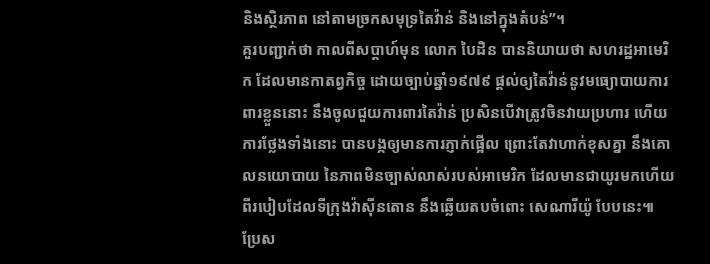និងស្ថិរភាព នៅតាមច្រកសមុទ្រតៃវ៉ាន់ និងនៅក្នុងតំបន់”។
គួរបញ្ជាក់ថា កាលពីសប្ដាហ៍មុន លោក បៃដិន បាននិយាយថា សហរដ្ឋអាមេរិក ដែលមានកាតព្វកិច្ច ដោយច្បាប់ឆ្នាំ១៩៧៩ ផ្តល់ឲ្យតៃវ៉ាន់នូវមធ្យោបាយការពារខ្លួននោះ នឹងចូលជួយការពារតៃវ៉ាន់ ប្រសិនបើវាត្រូវចិនវាយប្រហារ ហើយការថ្លែងទាំងនោះ បានបង្កឲ្យមានការភ្ញាក់ផ្អើល ព្រោះតែវាហាក់ខុសគ្នា នឹងគោលនយោបាយ នៃភាពមិនច្បាស់លាស់របស់អាមេរិក ដែលមានជាយូរមកហើយ ពីរបៀបដែលទីក្រុងវ៉ាស៊ីនតោន នឹងឆ្លើយតបចំពោះ សេណារីយ៉ូ បែបនេះ៕
ប្រែស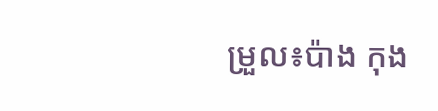ម្រួល៖ប៉ាង កុង